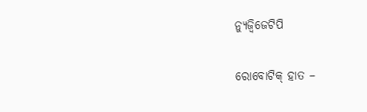ନ୍ୟୁଜ୍ବିଜେଟିପି

ରୋବୋଟିକ୍ ହାତ –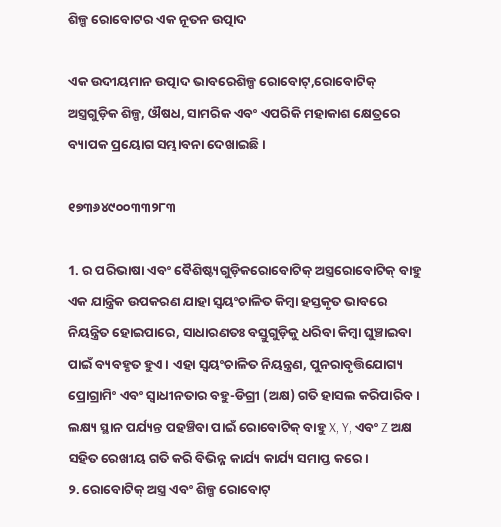ଶିଳ୍ପ ରୋବୋଟର ଏକ ନୂତନ ଉତ୍ପାଦ

ଏକ ଉଦୀୟମାନ ଉତ୍ପାଦ ଭାବରେଶିଳ୍ପ ରୋବୋଟ୍,ରୋବୋଟିକ୍ ଅସ୍ତ୍ରଗୁଡ଼ିକ ଶିଳ୍ପ, ଔଷଧ, ସାମରିକ ଏବଂ ଏପରିକି ମହାକାଶ କ୍ଷେତ୍ରରେ ବ୍ୟାପକ ପ୍ରୟୋଗ ସମ୍ଭାବନା ଦେଖାଇଛି।

୧୭୩୬୪୯୦୦୩୩୨୮୩

1. ର ପରିଭାଷା ଏବଂ ବୈଶିଷ୍ଟ୍ୟଗୁଡ଼ିକରୋବୋଟିକ୍ ଅସ୍ତ୍ରରୋବୋଟିକ୍ ବାହୁ ଏକ ଯାନ୍ତ୍ରିକ ଉପକରଣ ଯାହା ସ୍ୱୟଂଚାଳିତ କିମ୍ବା ହସ୍ତକୃତ ଭାବରେ ନିୟନ୍ତ୍ରିତ ହୋଇପାରେ, ସାଧାରଣତଃ ବସ୍ତୁଗୁଡ଼ିକୁ ଧରିବା କିମ୍ବା ଘୁଞ୍ଚାଇବା ପାଇଁ ବ୍ୟବହୃତ ହୁଏ। ଏହା ସ୍ୱୟଂଚାଳିତ ନିୟନ୍ତ୍ରଣ, ପୁନରାବୃତ୍ତିଯୋଗ୍ୟ ପ୍ରୋଗ୍ରାମିଂ ଏବଂ ସ୍ୱାଧୀନତାର ବହୁ-ଡିଗ୍ରୀ (ଅକ୍ଷ) ଗତି ହାସଲ କରିପାରିବ। ଲକ୍ଷ୍ୟ ସ୍ଥାନ ପର୍ଯ୍ୟନ୍ତ ପହଞ୍ଚିବା ପାଇଁ ରୋବୋଟିକ୍ ବାହୁ X, Y, ଏବଂ Z ଅକ୍ଷ ସହିତ ରେଖୀୟ ଗତି କରି ବିଭିନ୍ନ କାର୍ଯ୍ୟ କାର୍ଯ୍ୟ ସମାପ୍ତ କରେ।
୨. ରୋବୋଟିକ୍ ଅସ୍ତ୍ର ଏବଂ ଶିଳ୍ପ ରୋବୋଟ୍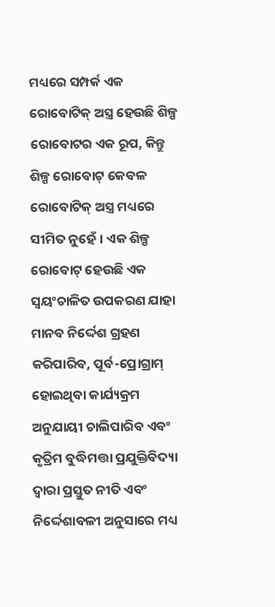ମଧ୍ୟରେ ସମ୍ପର୍କ ଏକ ରୋବୋଟିକ୍ ଅସ୍ତ୍ର ହେଉଛି ଶିଳ୍ପ ରୋବୋଟର ଏକ ରୂପ, କିନ୍ତୁ ଶିଳ୍ପ ରୋବୋଟ୍ କେବଳ ରୋବୋଟିକ୍ ଅସ୍ତ୍ର ମଧ୍ୟରେ ସୀମିତ ନୁହେଁ। ଏକ ଶିଳ୍ପ ରୋବୋଟ୍ ହେଉଛି ଏକ ସ୍ୱୟଂଚାଳିତ ଉପକରଣ ଯାହା ମାନବ ନିର୍ଦ୍ଦେଶ ଗ୍ରହଣ କରିପାରିବ, ପୂର୍ବ-ପ୍ରୋଗ୍ରାମ୍ ହୋଇଥିବା କାର୍ଯ୍ୟକ୍ରମ ଅନୁଯାୟୀ ଚାଲିପାରିବ ଏବଂ କୃତ୍ରିମ ବୁଦ୍ଧିମତ୍ତା ପ୍ରଯୁକ୍ତିବିଦ୍ୟା ଦ୍ୱାରା ପ୍ରସ୍ତୁତ ନୀତି ଏବଂ ନିର୍ଦ୍ଦେଶାବଳୀ ଅନୁସାରେ ମଧ୍ୟ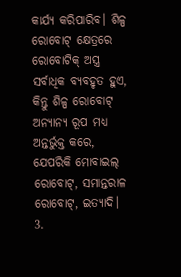କାର୍ଯ୍ୟ କରିପାରିବ। ଶିଳ୍ପ ରୋବୋଟ୍ କ୍ଷେତ୍ରରେ ରୋବୋଟିକ୍ ଅସ୍ତ୍ର ସର୍ବାଧିକ ବ୍ୟବହୃତ ହୁଏ, କିନ୍ତୁ ଶିଳ୍ପ ରୋବୋଟ୍ ଅନ୍ୟାନ୍ୟ ରୂପ ମଧ୍ୟ ଅନ୍ତର୍ଭୁକ୍ତ କରେ, ଯେପରିକି ମୋବାଇଲ୍ ରୋବୋଟ୍, ସମାନ୍ତରାଳ ରୋବୋଟ୍, ଇତ୍ୟାଦି।
3.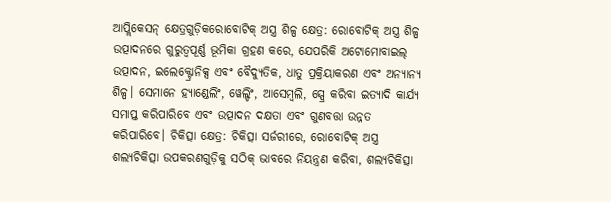ଆପ୍ଲିକେସନ୍ କ୍ଷେତ୍ରଗୁଡ଼ିକରୋବୋଟିକ୍ ଅସ୍ତ୍ର ଶିଳ୍ପ କ୍ଷେତ୍ର: ରୋବୋଟିକ୍ ଅସ୍ତ୍ର ଶିଳ୍ପ ଉତ୍ପାଦନରେ ଗୁରୁତ୍ୱପୂର୍ଣ୍ଣ ଭୂମିକା ଗ୍ରହଣ କରେ, ଯେପରିକି ଅଟୋମୋବାଇଲ୍ ଉତ୍ପାଦନ, ଇଲେକ୍ଟ୍ରୋନିକ୍ସ ଏବଂ ବୈଦ୍ୟୁତିକ, ଧାତୁ ପ୍ରକ୍ରିୟାକରଣ ଏବଂ ଅନ୍ୟାନ୍ୟ ଶିଳ୍ପ। ସେମାନେ ହ୍ୟାଣ୍ଡେଲିଂ, ୱେଲ୍ଡିଂ, ଆସେମ୍ବଲି, ସ୍ପ୍ରେ କରିବା ଇତ୍ୟାଦି କାର୍ଯ୍ୟ ସମାପ୍ତ କରିପାରିବେ ଏବଂ ଉତ୍ପାଦନ ଦକ୍ଷତା ଏବଂ ଗୁଣବତ୍ତା ଉନ୍ନତ କରିପାରିବେ। ଚିକିତ୍ସା କ୍ଷେତ୍ର: ଚିକିତ୍ସା ସର୍ଜରୀରେ, ରୋବୋଟିକ୍ ଅସ୍ତ୍ର ଶଲ୍ୟଚିକିତ୍ସା ଉପକରଣଗୁଡ଼ିକୁ ସଠିକ୍ ଭାବରେ ନିୟନ୍ତ୍ରଣ କରିବା, ଶଲ୍ୟଚିକିତ୍ସା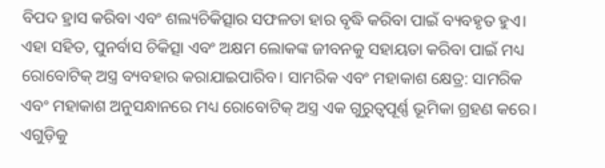ବିପଦ ହ୍ରାସ କରିବା ଏବଂ ଶଲ୍ୟଚିକିତ୍ସାର ସଫଳତା ହାର ବୃଦ୍ଧି କରିବା ପାଇଁ ବ୍ୟବହୃତ ହୁଏ। ଏହା ସହିତ, ପୁନର୍ବାସ ଚିକିତ୍ସା ଏବଂ ଅକ୍ଷମ ଲୋକଙ୍କ ଜୀବନକୁ ସହାୟତା କରିବା ପାଇଁ ମଧ୍ୟ ରୋବୋଟିକ୍ ଅସ୍ତ୍ର ବ୍ୟବହାର କରାଯାଇପାରିବ। ସାମରିକ ଏବଂ ମହାକାଶ କ୍ଷେତ୍ର: ସାମରିକ ଏବଂ ମହାକାଶ ଅନୁସନ୍ଧାନରେ ମଧ୍ୟ ରୋବୋଟିକ୍ ଅସ୍ତ୍ର ଏକ ଗୁରୁତ୍ୱପୂର୍ଣ୍ଣ ଭୂମିକା ଗ୍ରହଣ କରେ। ଏଗୁଡ଼ିକୁ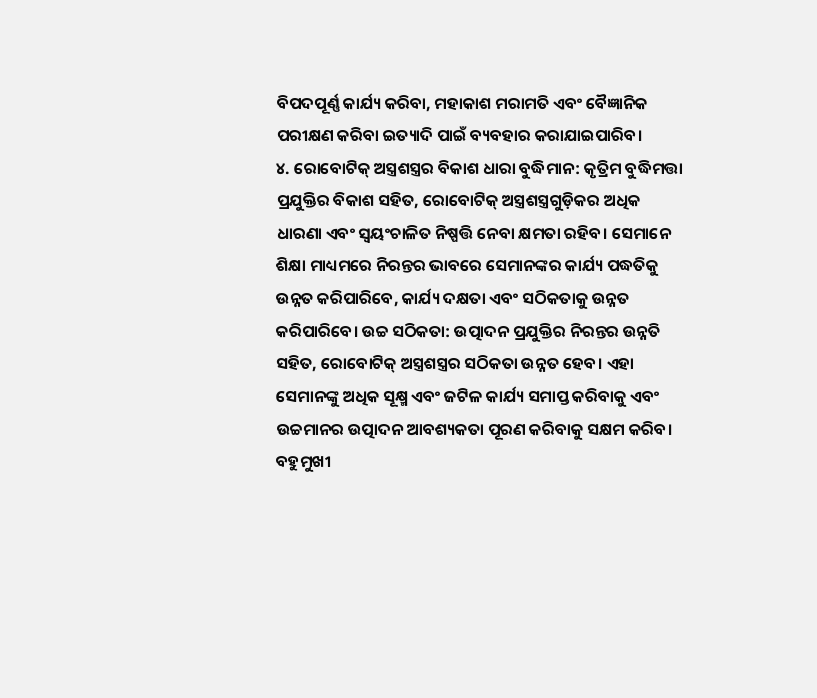ବିପଦପୂର୍ଣ୍ଣ କାର୍ଯ୍ୟ କରିବା, ମହାକାଶ ମରାମତି ଏବଂ ବୈଜ୍ଞାନିକ ପରୀକ୍ଷଣ କରିବା ଇତ୍ୟାଦି ପାଇଁ ବ୍ୟବହାର କରାଯାଇପାରିବ।
୪. ରୋବୋଟିକ୍ ଅସ୍ତ୍ରଶସ୍ତ୍ରର ବିକାଶ ଧାରା ବୁଦ୍ଧିମାନ: କୃତ୍ରିମ ବୁଦ୍ଧିମତ୍ତା ପ୍ରଯୁକ୍ତିର ବିକାଶ ସହିତ, ରୋବୋଟିକ୍ ଅସ୍ତ୍ରଶସ୍ତ୍ରଗୁଡ଼ିକର ଅଧିକ ଧାରଣା ଏବଂ ସ୍ୱୟଂଚାଳିତ ନିଷ୍ପତ୍ତି ନେବା କ୍ଷମତା ରହିବ। ସେମାନେ ଶିକ୍ଷା ମାଧ୍ୟମରେ ନିରନ୍ତର ଭାବରେ ସେମାନଙ୍କର କାର୍ଯ୍ୟ ପଦ୍ଧତିକୁ ଉନ୍ନତ କରିପାରିବେ, କାର୍ଯ୍ୟ ଦକ୍ଷତା ଏବଂ ସଠିକତାକୁ ଉନ୍ନତ କରିପାରିବେ। ଉଚ୍ଚ ସଠିକତା: ଉତ୍ପାଦନ ପ୍ରଯୁକ୍ତିର ନିରନ୍ତର ଉନ୍ନତି ସହିତ, ରୋବୋଟିକ୍ ଅସ୍ତ୍ରଶସ୍ତ୍ରର ସଠିକତା ଉନ୍ନତ ହେବ। ଏହା ସେମାନଙ୍କୁ ଅଧିକ ସୂକ୍ଷ୍ମ ଏବଂ ଜଟିଳ କାର୍ଯ୍ୟ ସମାପ୍ତ କରିବାକୁ ଏବଂ ଉଚ୍ଚମାନର ଉତ୍ପାଦନ ଆବଶ୍ୟକତା ପୂରଣ କରିବାକୁ ସକ୍ଷମ କରିବ। ବହୁମୁଖୀ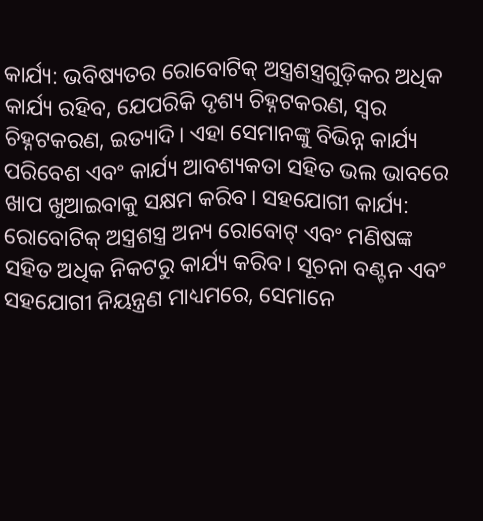କାର୍ଯ୍ୟ: ଭବିଷ୍ୟତର ରୋବୋଟିକ୍ ଅସ୍ତ୍ରଶସ୍ତ୍ରଗୁଡ଼ିକର ଅଧିକ କାର୍ଯ୍ୟ ରହିବ, ଯେପରିକି ଦୃଶ୍ୟ ଚିହ୍ନଟକରଣ, ସ୍ୱର ଚିହ୍ନଟକରଣ, ଇତ୍ୟାଦି। ଏହା ସେମାନଙ୍କୁ ବିଭିନ୍ନ କାର୍ଯ୍ୟ ପରିବେଶ ଏବଂ କାର୍ଯ୍ୟ ଆବଶ୍ୟକତା ସହିତ ଭଲ ଭାବରେ ଖାପ ଖୁଆଇବାକୁ ସକ୍ଷମ କରିବ। ସହଯୋଗୀ କାର୍ଯ୍ୟ: ରୋବୋଟିକ୍ ଅସ୍ତ୍ରଶସ୍ତ୍ର ଅନ୍ୟ ରୋବୋଟ୍ ଏବଂ ମଣିଷଙ୍କ ସହିତ ଅଧିକ ନିକଟରୁ କାର୍ଯ୍ୟ କରିବ। ସୂଚନା ବଣ୍ଟନ ଏବଂ ସହଯୋଗୀ ନିୟନ୍ତ୍ରଣ ମାଧ୍ୟମରେ, ସେମାନେ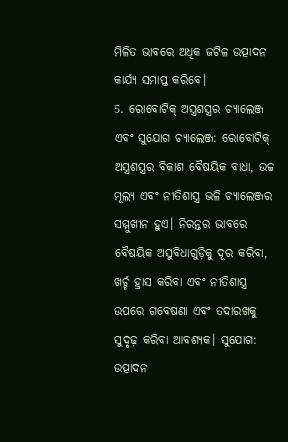ମିଳିତ ଭାବରେ ଅଧିକ ଜଟିଳ ଉତ୍ପାଦନ କାର୍ଯ୍ୟ ସମାପ୍ତ କରିବେ।
5. ରୋବୋଟିକ୍ ଅସ୍ତ୍ରଶସ୍ତ୍ରର ଚ୍ୟାଲେଞ୍ଜ ଏବଂ ସୁଯୋଗ ଚ୍ୟାଲେଞ୍ଜ: ରୋବୋଟିକ୍ ଅସ୍ତ୍ରଶସ୍ତ୍ରର ବିକାଶ ବୈଷୟିକ ବାଧା, ଉଚ୍ଚ ମୂଲ୍ୟ ଏବଂ ନୀତିଶାସ୍ତ୍ର ଭଳି ଚ୍ୟାଲେଞ୍ଜର ସମ୍ମୁଖୀନ ହୁଏ। ନିରନ୍ତର ଭାବରେ ବୈଷୟିକ ଅସୁବିଧାଗୁଡ଼ିକୁ ଦୂର କରିବା, ଖର୍ଚ୍ଚ ହ୍ରାସ କରିବା ଏବଂ ନୀତିଶାସ୍ତ୍ର ଉପରେ ଗବେଷଣା ଏବଂ ତଦାରଖକୁ ସୁଦୃଢ଼ କରିବା ଆବଶ୍ୟକ। ସୁଯୋଗ: ଉତ୍ପାଦନ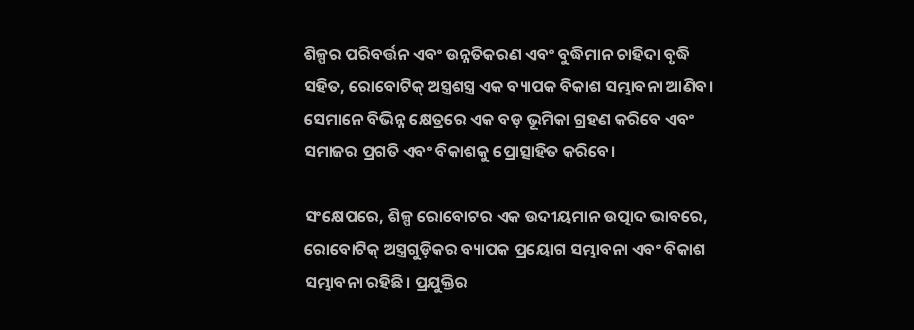ଶିଳ୍ପର ପରିବର୍ତ୍ତନ ଏବଂ ଉନ୍ନତିକରଣ ଏବଂ ବୁଦ୍ଧିମାନ ଚାହିଦା ବୃଦ୍ଧି ସହିତ, ରୋବୋଟିକ୍ ଅସ୍ତ୍ରଶସ୍ତ୍ର ଏକ ବ୍ୟାପକ ବିକାଶ ସମ୍ଭାବନା ଆଣିବ। ସେମାନେ ବିଭିନ୍ନ କ୍ଷେତ୍ରରେ ଏକ ବଡ଼ ଭୂମିକା ଗ୍ରହଣ କରିବେ ଏବଂ ସମାଜର ପ୍ରଗତି ଏବଂ ବିକାଶକୁ ପ୍ରୋତ୍ସାହିତ କରିବେ।

ସଂକ୍ଷେପରେ, ଶିଳ୍ପ ରୋବୋଟର ଏକ ଉଦୀୟମାନ ଉତ୍ପାଦ ଭାବରେ, ରୋବୋଟିକ୍ ଅସ୍ତ୍ରଗୁଡ଼ିକର ବ୍ୟାପକ ପ୍ରୟୋଗ ସମ୍ଭାବନା ଏବଂ ବିକାଶ ସମ୍ଭାବନା ରହିଛି। ପ୍ରଯୁକ୍ତିର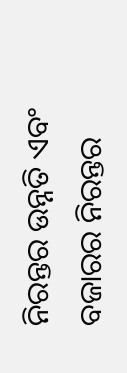ନିରନ୍ତର ଉନ୍ନତି ଏବଂ ବଜାରର ନିରନ୍ତର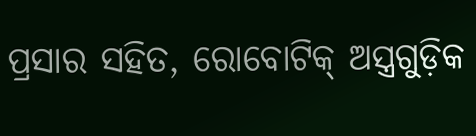ପ୍ରସାର ସହିତ, ରୋବୋଟିକ୍ ଅସ୍ତ୍ରଗୁଡ଼ିକ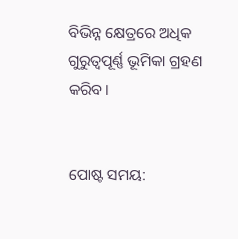ବିଭିନ୍ନ କ୍ଷେତ୍ରରେ ଅଧିକ ଗୁରୁତ୍ୱପୂର୍ଣ୍ଣ ଭୂମିକା ଗ୍ରହଣ କରିବ।


ପୋଷ୍ଟ ସମୟ: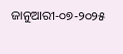ଜାନୁଆରୀ-୦୭-୨୦୨୫